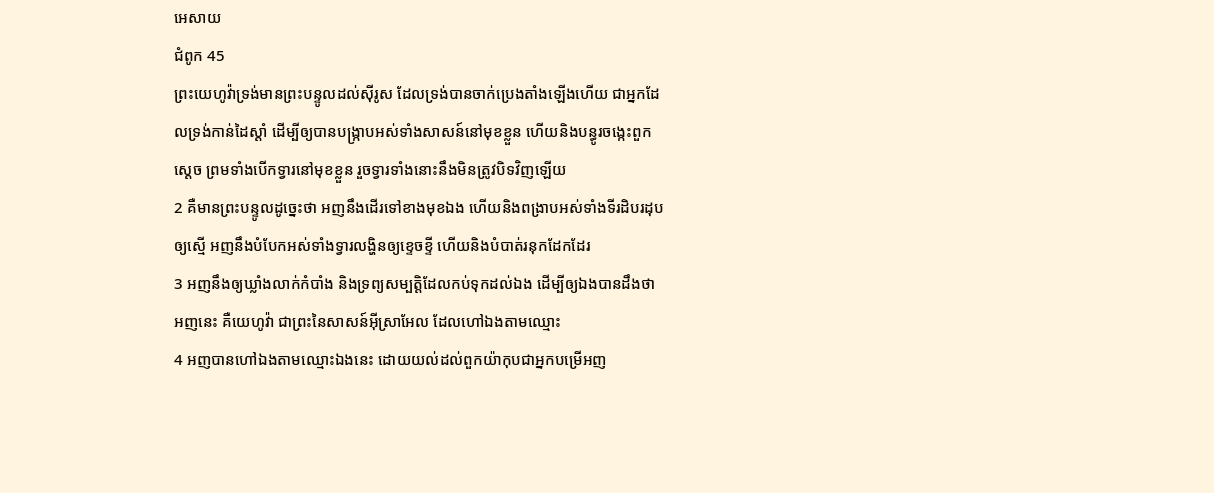អេសាយ
ជំពូក 45
ព្រះយេហូវ៉ាទ្រង់មានព្រះបន្ទូលដល់ស៊ីរូស ដែលទ្រង់បានចាក់ប្រេងតាំងឡើងហើយ ជាអ្នកដែលទ្រង់កាន់ដៃស្តាំ ដើម្បីឲ្យបានបង្ក្រាបអស់ទាំងសាសន៍នៅមុខខ្លួន ហើយនិងបន្ធូរចង្កេះពួកស្តេច ព្រមទាំងបើកទ្វារនៅមុខខ្លួន រួចទ្វារទាំងនោះនឹងមិនត្រូវបិទវិញឡើយ
2 គឺមានព្រះបន្ទូលដូច្នេះថា អញនឹងដើរទៅខាងមុខឯង ហើយនិងពង្រាបអស់ទាំងទីរដិបរដុបឲ្យស្មើ អញនឹងបំបែកអស់ទាំងទ្វារលង្ហិនឲ្យខ្ទេចខ្ទី ហើយនិងបំបាត់រនុកដែកដែរ
3 អញនឹងឲ្យឃ្លាំងលាក់កំបាំង និងទ្រព្យសម្បត្តិដែលកប់ទុកដល់ឯង ដើម្បីឲ្យឯងបានដឹងថា អញនេះ គឺយេហូវ៉ា ជាព្រះនៃសាសន៍អ៊ីស្រាអែល ដែលហៅឯងតាមឈ្មោះ
4 អញបានហៅឯងតាមឈ្មោះឯងនេះ ដោយយល់ដល់ពួកយ៉ាកុបជាអ្នកបម្រើអញ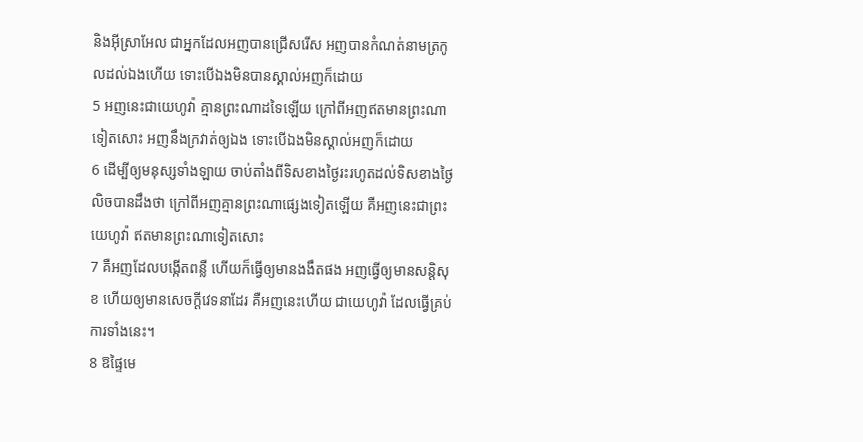និងអ៊ីស្រាអែល ជាអ្នកដែលអញបានជ្រើសរើស អញបានកំណត់នាមត្រកូលដល់ឯងហើយ ទោះបើឯងមិនបានស្គាល់អញក៏ដោយ
5 អញនេះជាយេហូវ៉ា គ្មានព្រះណាដទៃឡើយ ក្រៅពីអញឥតមានព្រះណាទៀតសោះ អញនឹងក្រវាត់ឲ្យឯង ទោះបើឯងមិនស្គាល់អញក៏ដោយ
6 ដើម្បីឲ្យមនុស្សទាំងឡាយ ចាប់តាំងពីទិសខាងថ្ងៃរះរហូតដល់ទិសខាងថ្ងៃលិចបានដឹងថា ក្រៅពីអញគ្មានព្រះណាផ្សេងទៀតឡើយ គឺអញនេះជាព្រះយេហូវ៉ា ឥតមានព្រះណាទៀតសោះ
7 គឺអញដែលបង្កើតពន្លឺ ហើយក៏ធ្វើឲ្យមានងងឹតផង អញធ្វើឲ្យមានសន្តិសុខ ហើយឲ្យមានសេចក្ដីវេទនាដែរ គឺអញនេះហើយ ជាយេហូវ៉ា ដែលធ្វើគ្រប់ការទាំងនេះ។
8 ឱផ្ទៃមេ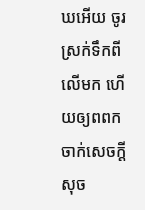ឃអើយ ចូរស្រក់ទឹកពីលើមក ហើយឲ្យពពកចាក់សេចក្ដីសុច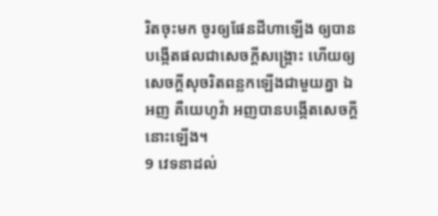រិតចុះមក ចូរឲ្យផែនដីហាឡើង ឲ្យបានបង្កើតផលជាសេចក្ដីសង្គ្រោះ ហើយឲ្យសេចក្ដីសុចរិតពន្លកឡើងជាមួយគ្នា ឯអញ គឺយេហូវ៉ា អញបានបង្កើតសេចក្ដីនោះឡើង។
9 វេទនាដល់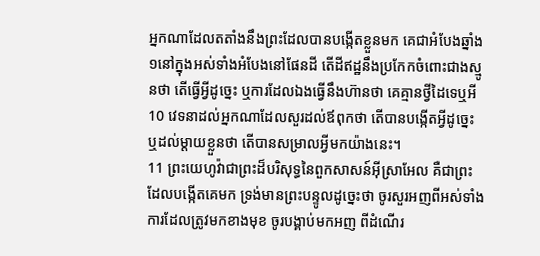អ្នកណាដែលតតាំងនឹងព្រះដែលបានបង្កើតខ្លួនមក គេជាអំបែងឆ្នាំង១នៅក្នុងអស់ទាំងអំបែងនៅផែនដី តើដីឥដ្ឋនឹងប្រកែកចំពោះជាងស្មូនថា តើធ្វើអ្វីដូច្នេះ ឬការដែលឯងធ្វើនឹងហ៊ានថា គេគ្មានថ្វីដៃទេឬអី
10 វេទនាដល់អ្នកណាដែលសួរដល់ឪពុកថា តើបានបង្កើតអ្វីដូច្នេះ ឬដល់ម្តាយខ្លួនថា តើបានសម្រាលអ្វីមកយ៉ាងនេះ។
11 ព្រះយេហូវ៉ាជាព្រះដ៏បរិសុទ្ធនៃពួកសាសន៍អ៊ីស្រាអែល គឺជាព្រះដែលបង្កើតគេមក ទ្រង់មានព្រះបន្ទូលដូច្នេះថា ចូរសួរអញពីអស់ទាំងការដែលត្រូវមកខាងមុខ ចូរបង្គាប់មកអញ ពីដំណើរ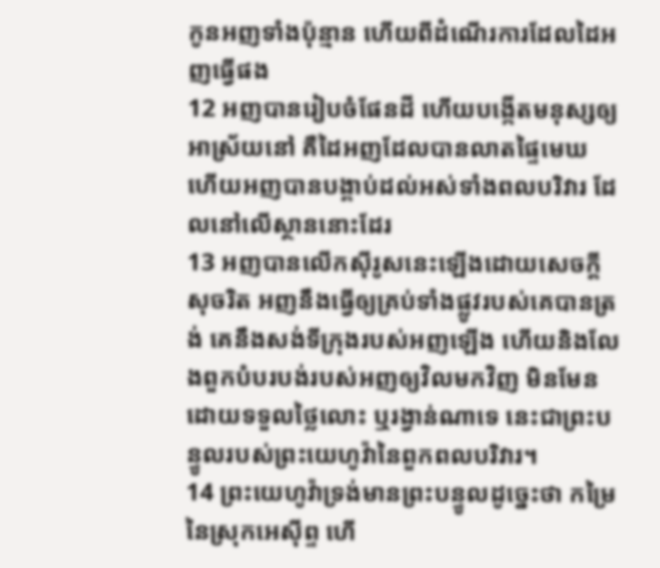កូនអញទាំងប៉ុន្មាន ហើយពីដំណើរការដែលដៃអញធ្វើផង
12 អញបានរៀបចំផែនដី ហើយបង្កើតមនុស្សឲ្យអាស្រ័យនៅ គឺដៃអញដែលបានលាតផ្ទៃមេឃ ហើយអញបានបង្គាប់ដល់អស់ទាំងពលបរិវារ ដែលនៅលើស្ថាននោះដែរ
13 អញបានលើកស៊ីរូសនេះឡើងដោយសេចក្ដីសុចរិត អញនឹងធ្វើឲ្យគ្រប់ទាំងផ្លូវរបស់គេបានត្រង់ គេនឹងសង់ទីក្រុងរបស់អញឡើង ហើយនិងលែងពួកបំបរបង់របស់អញឲ្យវិលមកវិញ មិនមែនដោយទទួលថ្លៃលោះ ឬរង្វាន់ណាទេ នេះជាព្រះបន្ទូលរបស់ព្រះយេហូវ៉ានៃពួកពលបរិវារ។
14 ព្រះយេហូវ៉ាទ្រង់មានព្រះបន្ទូលដូច្នេះថា កម្រៃនៃស្រុកអេស៊ីព្ទ ហើ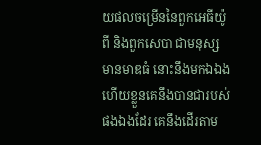យផលចម្រើននៃពួកអេធីយ៉ូពី និងពួកសេបា ជាមនុស្សមានមាឌធំ នោះនឹងមកឯឯង ហើយខ្លួនគេនឹងបានជារបស់ផងឯងដែរ គេនឹងដើរតាម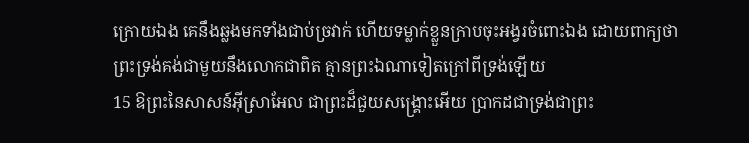ក្រោយឯង គេនឹងឆ្លងមកទាំងជាប់ច្រវាក់ ហើយទម្លាក់ខ្លួនក្រាបចុះអង្វរចំពោះឯង ដោយពាក្យថា ព្រះទ្រង់គង់ជាមួយនឹងលោកជាពិត គ្មានព្រះឯណាទៀតក្រៅពីទ្រង់ឡើយ
15 ឱព្រះនៃសាសន៍អ៊ីស្រាអែល ជាព្រះដ៏ជួយសង្គ្រោះអើយ ប្រាកដជាទ្រង់ជាព្រះ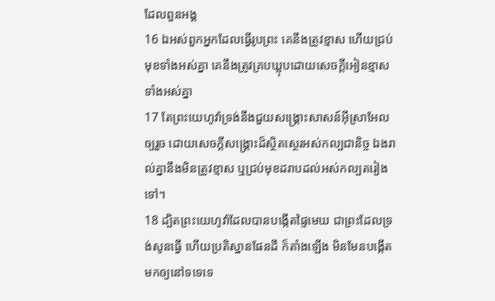ដែលពួនអង្គ
16 ឯអស់ពួកអ្នកដែលធ្វើរូបព្រះ គេនឹងត្រូវខ្មាស ហើយជ្រប់មុខទាំងអស់គ្នា គេនឹងត្រូវគ្របឃ្លុបដោយសេចក្ដីអៀនខ្មាសទាំងអស់គ្នា
17 តែព្រះយេហូវ៉ាទ្រង់នឹងជួយសង្គ្រោះសាសន៍អ៊ីស្រាអែលឲ្យរួច ដោយសេចក្ដីសង្គ្រោះដ៏ស្ថិតស្ថេរអស់កល្បជានិច្ច ឯងរាល់គ្នានឹងមិនត្រូវខ្មាស ឬជ្រប់មុខដរាបដល់អស់កល្បតរៀងទៅ។
18 ដ្បិតព្រះយេហូវ៉ាដែលបានបង្កើតផ្ទៃមេឃ ជាព្រះដែលទ្រង់សូនធ្វើ ហើយប្រតិស្ឋានផែនដី ក៏តាំងឡើង មិនមែនបង្កើតមកឲ្យនៅទទេទេ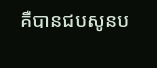គឺបានជបសូនប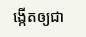ង្កើតឲ្យជា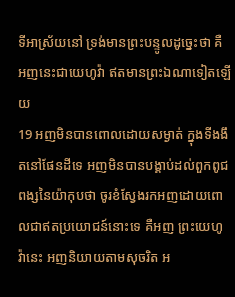ទីអាស្រ័យនៅ ទ្រង់មានព្រះបន្ទូលដូច្នេះថា គឺអញនេះជាយេហូវ៉ា ឥតមានព្រះឯណាទៀតឡើយ
19 អញមិនបានពោលដោយសម្ងាត់ ក្នុងទីងងឹតនៅផែនដីទេ អញមិនបានបង្គាប់ដល់ពួកពូជពង្សនៃយ៉ាកុបថា ចូរខំស្វែងរកអញដោយពោលជាឥតប្រយោជន៍នោះទេ គឺអញ ព្រះយេហូវ៉ានេះ អញនិយាយតាមសុចរិត អ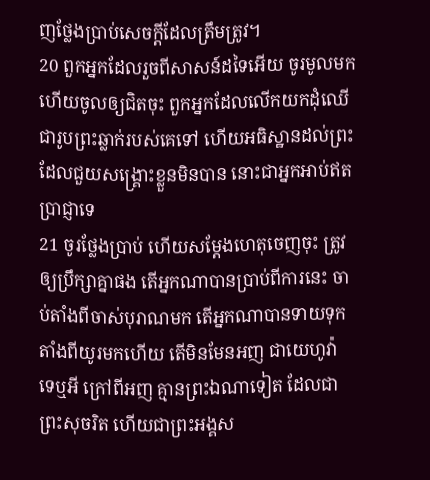ញថ្លែងប្រាប់សេចក្ដីដែលត្រឹមត្រូវ។
20 ពួកអ្នកដែលរួចពីសាសន៍ដទៃអើយ ចូរមូលមក ហើយចូលឲ្យជិតចុះ ពួកអ្នកដែលលើកយកដុំឈើជារូបព្រះឆ្លាក់របស់គេទៅ ហើយអធិស្ឋានដល់ព្រះដែលជួយសង្គ្រោះខ្លួនមិនបាន នោះជាអ្នកអាប់ឥតប្រាជ្ញាទេ
21 ចូរថ្លែងប្រាប់ ហើយសម្ដែងហេតុចេញចុះ ត្រូវឲ្យប្រឹក្សាគ្នាផង តើអ្នកណាបានប្រាប់ពីការនេះ ចាប់តាំងពីចាស់បុរាណមក តើអ្នកណាបានទាយទុកតាំងពីយូរមកហើយ តើមិនមែនអញ ជាយេហូវ៉ា ទេឬអី ក្រៅពីអញ គ្មានព្រះឯណាទៀត ដែលជាព្រះសុចរិត ហើយជាព្រះអង្គស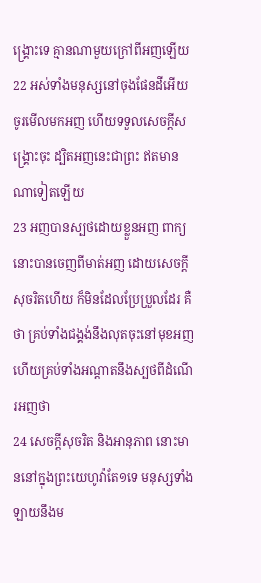ង្គ្រោះទេ គ្មានណាមួយក្រៅពីអញឡើយ
22 អស់ទាំងមនុស្សនៅចុងផែនដីអើយ ចូរមើលមកអញ ហើយទទួលសេចក្ដីសង្គ្រោះចុះ ដ្បិតអញនេះជាព្រះ ឥតមានណាទៀតឡើយ
23 អញបានស្បថដោយខ្លួនអញ ពាក្យនោះបានចេញពីមាត់អញ ដោយសេចក្ដីសុចរិតហើយ ក៏មិនដែលប្រែប្រួលដែរ គឺថា គ្រប់ទាំងជង្គង់នឹងលុតចុះនៅមុខអញ ហើយគ្រប់ទាំងអណ្តាតនឹងស្បថពីដំណើរអញថា
24 សេចក្ដីសុចរិត និងអានុភាព នោះមាននៅក្នុងព្រះយេហូវ៉ាតែ១ទេ មនុស្សទាំងឡាយនឹងម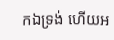កឯទ្រង់ ហើយអ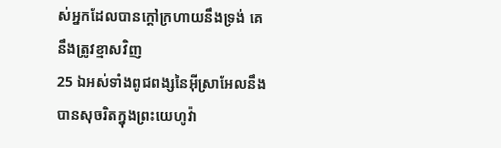ស់អ្នកដែលបានក្តៅក្រហាយនឹងទ្រង់ គេនឹងត្រូវខ្មាសវិញ
25 ឯអស់ទាំងពូជពង្សនៃអ៊ីស្រាអែលនឹងបានសុចរិតក្នុងព្រះយេហូវ៉ា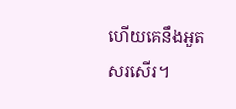ហើយគេនឹងអួតសរសើរ។